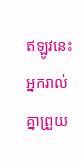ឥឡូវនេះ អ្នករាល់គ្នាព្រួយ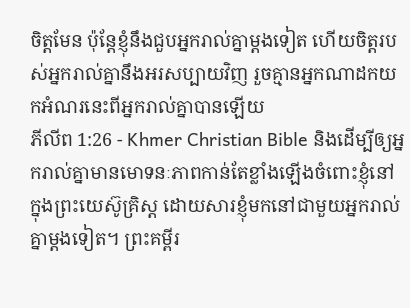ចិត្ដមែន ប៉ុន្ដែខ្ញុំនឹងជួបអ្នករាល់គ្នាម្តងទៀត ហើយចិត្តរបស់អ្នករាល់គ្នានឹងអរសប្បាយវិញ រួចគ្មានអ្នកណាដកយកអំណរនេះពីអ្នករាល់គ្នាបានឡើយ
ភីលីព 1:26 - Khmer Christian Bible និងដើម្បីឲ្យអ្នករាល់គ្នាមានមោទនៈភាពកាន់តែខ្លាំងឡើងចំពោះខ្ញុំនៅក្នុងព្រះយេស៊ូគ្រិស្ដ ដោយសារខ្ញុំមកនៅជាមួយអ្នករាល់គ្នាម្ដងទៀត។ ព្រះគម្ពីរ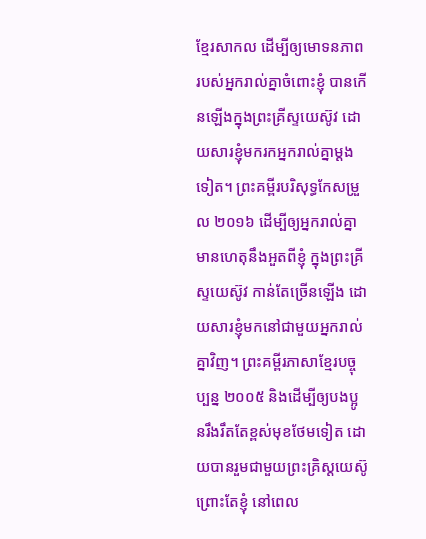ខ្មែរសាកល ដើម្បីឲ្យមោទនភាពរបស់អ្នករាល់គ្នាចំពោះខ្ញុំ បានកើនឡើងក្នុងព្រះគ្រីស្ទយេស៊ូវ ដោយសារខ្ញុំមករកអ្នករាល់គ្នាម្ដងទៀត។ ព្រះគម្ពីរបរិសុទ្ធកែសម្រួល ២០១៦ ដើម្បីឲ្យអ្នករាល់គ្នាមានហេតុនឹងអួតពីខ្ញុំ ក្នុងព្រះគ្រីស្ទយេស៊ូវ កាន់តែច្រើនឡើង ដោយសារខ្ញុំមកនៅជាមួយអ្នករាល់គ្នាវិញ។ ព្រះគម្ពីរភាសាខ្មែរបច្ចុប្បន្ន ២០០៥ និងដើម្បីឲ្យបងប្អូនរឹងរឹតតែខ្ពស់មុខថែមទៀត ដោយបានរួមជាមួយព្រះគ្រិស្តយេស៊ូ ព្រោះតែខ្ញុំ នៅពេល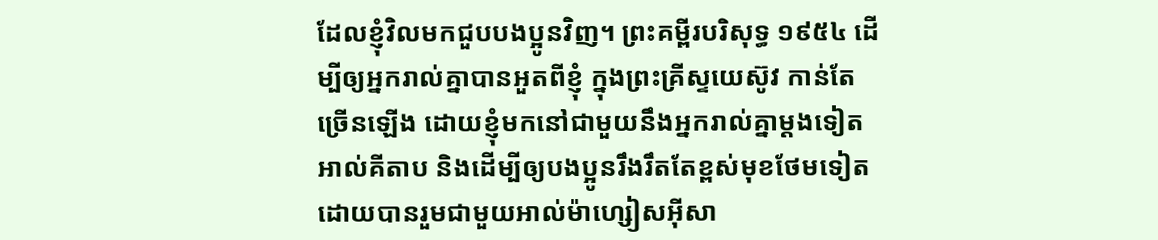ដែលខ្ញុំវិលមកជួបបងប្អូនវិញ។ ព្រះគម្ពីរបរិសុទ្ធ ១៩៥៤ ដើម្បីឲ្យអ្នករាល់គ្នាបានអួតពីខ្ញុំ ក្នុងព្រះគ្រីស្ទយេស៊ូវ កាន់តែច្រើនឡើង ដោយខ្ញុំមកនៅជាមួយនឹងអ្នករាល់គ្នាម្តងទៀត អាល់គីតាប និងដើម្បីឲ្យបងប្អូនរឹងរឹតតែខ្ពស់មុខថែមទៀតដោយបានរួមជាមួយអាល់ម៉ាហ្សៀសអ៊ីសា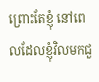ព្រោះតែខ្ញុំ នៅពេលដែលខ្ញុំវិលមកជួ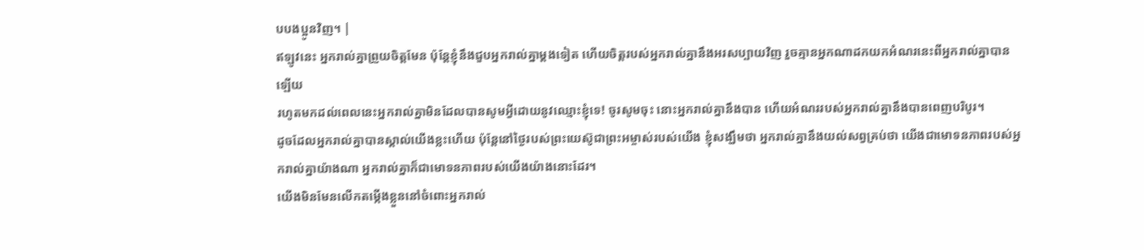បបងប្អូនវិញ។ |
ឥឡូវនេះ អ្នករាល់គ្នាព្រួយចិត្ដមែន ប៉ុន្ដែខ្ញុំនឹងជួបអ្នករាល់គ្នាម្តងទៀត ហើយចិត្តរបស់អ្នករាល់គ្នានឹងអរសប្បាយវិញ រួចគ្មានអ្នកណាដកយកអំណរនេះពីអ្នករាល់គ្នាបានឡើយ
រហូតមកដល់ពេលនេះអ្នករាល់គ្នាមិនដែលបានសូមអ្វីដោយនូវឈ្មោះខ្ញុំទេ! ចូរសូមចុះ នោះអ្នករាល់គ្នានឹងបាន ហើយអំណររបស់អ្នករាល់គ្នានឹងបានពេញបរិបូរ។
ដូចដែលអ្នករាល់គ្នាបានស្គាល់យើងខ្លះហើយ ប៉ុន្ដែនៅថ្ងៃរបស់ព្រះយេស៊ូជាព្រះអម្ចាស់របស់យើង ខ្ញុំសង្ឃឹមថា អ្នករាល់គ្នានឹងយល់សព្វគ្រប់ថា យើងជាមោទនភាពរបស់អ្នករាល់គ្នាយ៉ាងណា អ្នករាល់គ្នាក៏ជាមោទនភាពរបស់យើងយ៉ាងនោះដែរ។
យើងមិនមែនលើកតម្កើងខ្លួននៅចំពោះអ្នករាល់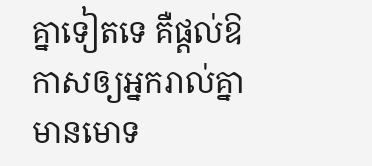គ្នាទៀតទេ គឺផ្ដល់ឱកាសឲ្យអ្នករាល់គ្នាមានមោទ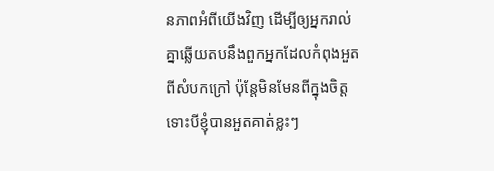នភាពអំពីយើងវិញ ដើម្បីឲ្យអ្នករាល់គ្នាឆ្លើយតបនឹងពួកអ្នកដែលកំពុងអួតពីសំបកក្រៅ ប៉ុន្ដែមិនមែនពីក្នុងចិត្ដ
ទោះបីខ្ញុំបានអួតគាត់ខ្លះៗ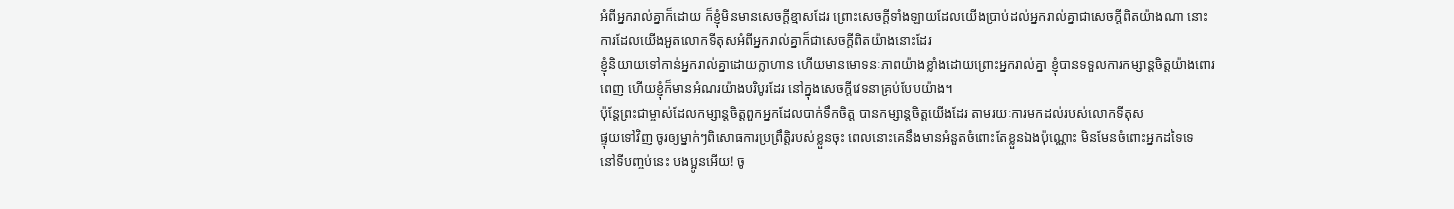អំពីអ្នករាល់គ្នាក៏ដោយ ក៏ខ្ញុំមិនមានសេចក្ដីខ្មាសដែរ ព្រោះសេចក្ដីទាំងឡាយដែលយើងប្រាប់ដល់អ្នករាល់គ្នាជាសេចក្ដីពិតយ៉ាងណា នោះការដែលយើងអួតលោកទីតុសអំពីអ្នករាល់គ្នាក៏ជាសេចក្ដីពិតយ៉ាងនោះដែរ
ខ្ញុំនិយាយទៅកាន់អ្នករាល់គ្នាដោយក្លាហាន ហើយមានមោទនៈភាពយ៉ាងខ្លាំងដោយព្រោះអ្នករាល់គ្នា ខ្ញុំបានទទួលការកម្សាន្ដចិត្ដយ៉ាងពោរពេញ ហើយខ្ញុំក៏មានអំណរយ៉ាងបរិបូរដែរ នៅក្នុងសេចក្ដីវេទនាគ្រប់បែបយ៉ាង។
ប៉ុន្ដែព្រះជាម្ចាស់ដែលកម្សាន្ដចិត្ដពួកអ្នកដែលបាក់ទឹកចិត្ដ បានកម្សាន្ដចិត្ដយើងដែរ តាមរយៈការមកដល់របស់លោកទីតុស
ផ្ទុយទៅវិញ ចូរឲ្យម្នាក់ៗពិសោធការប្រព្រឹត្តិរបស់ខ្លួនចុះ ពេលនោះគេនឹងមានអំនួតចំពោះតែខ្លួនឯងប៉ុណ្ណោះ មិនមែនចំពោះអ្នកដទៃទេ
នៅទីបញ្ចប់នេះ បងប្អូនអើយ! ចូ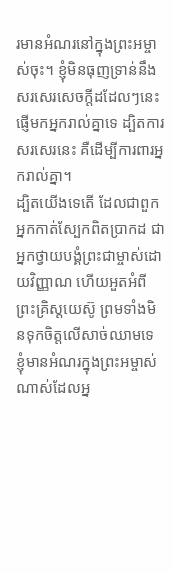រមានអំណរនៅក្នុងព្រះអម្ចាស់ចុះ។ ខ្ញុំមិនធុញទ្រាន់នឹងសរសេរសេចក្ដីដដែលៗនេះផ្ញើមកអ្នករាល់គ្នាទេ ដ្បិតការសរសេរនេះ គឺដើម្បីការពារអ្នករាល់គ្នា។
ដ្បិតយើងទេតើ ដែលជាពួកអ្នកកាត់ស្បែកពិតប្រាកដ ជាអ្នកថ្វាយបង្គំព្រះជាម្ចាស់ដោយវិញ្ញាណ ហើយអួតអំពីព្រះគ្រិស្ដយេស៊ូ ព្រមទាំងមិនទុកចិត្តលើសាច់ឈាមទេ
ខ្ញុំមានអំណរក្នុងព្រះអម្ចាស់ណាស់ដែលអ្ន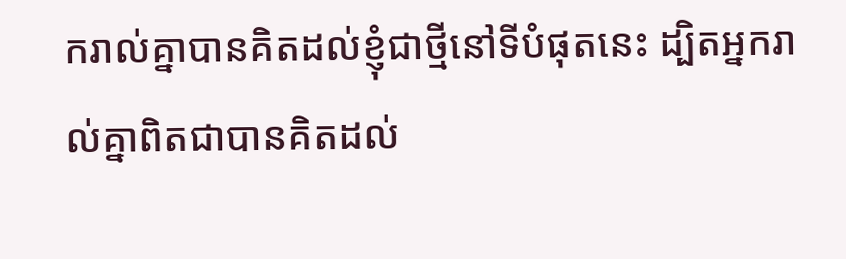ករាល់គ្នាបានគិតដល់ខ្ញុំជាថ្មីនៅទីបំផុតនេះ ដ្បិតអ្នករាល់គ្នាពិតជាបានគិតដល់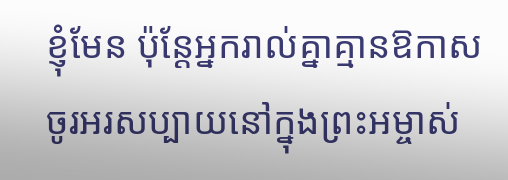ខ្ញុំមែន ប៉ុន្ដែអ្នករាល់គ្នាគ្មានឱកាស
ចូរអរសប្បាយនៅក្នុងព្រះអម្ចាស់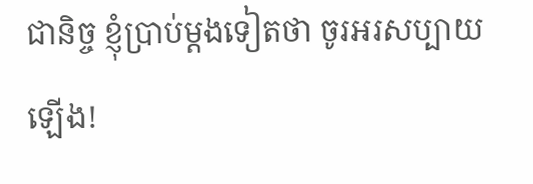ជានិច្ច ខ្ញុំប្រាប់ម្ដងទៀតថា ចូរអរសប្បាយឡើង!